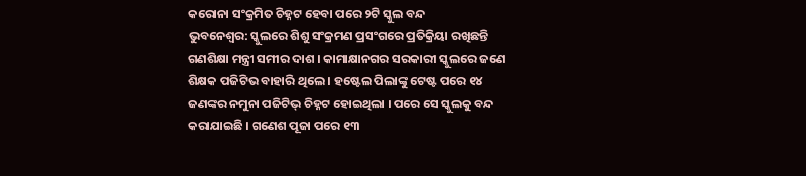କରୋନା ସଂକ୍ରମିତ ଚିହ୍ନଟ ହେବା ପରେ ୨ଟି ସ୍କୁଲ ବନ୍ଦ
ଭୁବନେଶ୍ୱର: ସ୍କୁଲରେ ଶିଶୁ ସଂକ୍ରମଣ ପ୍ରସଂଗରେ ପ୍ରତିକ୍ରିୟା ରଖିଛନ୍ତି ଗଣଶିକ୍ଷା ମନ୍ତ୍ରୀ ସମୀର ଦାଶ । କାମାକ୍ଷାନଗର ସରକାରୀ ସ୍କୁଲରେ ଜଣେ ଶିକ୍ଷକ ପଜିଟିଭ ବାହାରି ଥିଲେ । ହଷ୍ଟେଲ ପିଲାଙ୍କୁ ଟେଷ୍ଟ ପରେ ୧୪ ଜଣଙ୍କର ନମୁନା ପଜିଟିଭ୍ ଚିହ୍ନଟ ହୋଇଥିଲା । ପରେ ସେ ସ୍କୁଲକୁ ବନ୍ଦ କରାଯାଇଛି । ଗଣେଶ ପୂଜା ପରେ ୧୩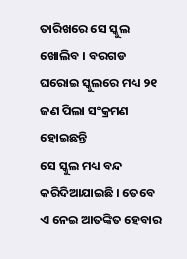ତାରିଖରେ ସେ ସ୍କୁଲ ଖୋଲିବ । ବରଗଡ ଘରୋଇ ସ୍କୁଲରେ ମଧ୍ୟ ୨୧ ଜଣ ପିଲା ସଂକ୍ରମଣ ହୋଇଛନ୍ତି
ସେ ସ୍କୁଲ ମଧ୍ୟ ବନ୍ଦ କରିଦିଆଯାଇଛି । ତେବେ ଏ ନେଇ ଆତଙ୍କିତ ହେବାର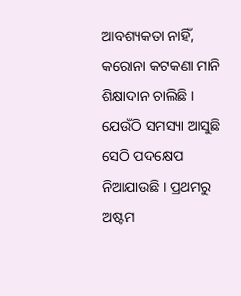ଆବଶ୍ୟକତା ନାହିଁ, କରୋନା କଟକଣା ମାନି ଶିକ୍ଷାଦାନ ଚାଲିଛି ।
ଯେଉଁଠି ସମସ୍ୟା ଆସୁଛି ସେଠି ପଦକ୍ଷେପ ନିଆଯାଉଛି । ପ୍ରଥମରୁ ଅଷ୍ଟମ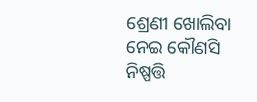ଶ୍ରେଣୀ ଖୋଲିବା ନେଇ କୌଣସି ନିଷ୍ପତ୍ତି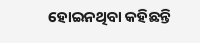ହୋଇନଥିବା କହିଛନ୍ତି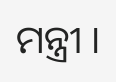ମନ୍ତ୍ରୀ ।